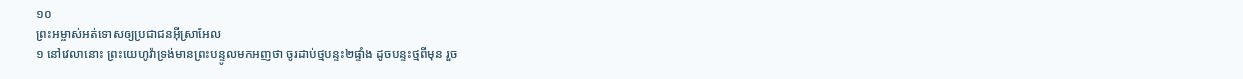១០
ព្រះអម្ចាស់អត់ទោសឲ្យប្រជាជនអ៊ីស្រាអែល
១ នៅវេលានោះ ព្រះយេហូវ៉ាទ្រង់មានព្រះបន្ទូលមកអញថា ចូរដាប់ថ្មបន្ទះ២ផ្ទាំង ដូចបន្ទះថ្មពីមុន រួច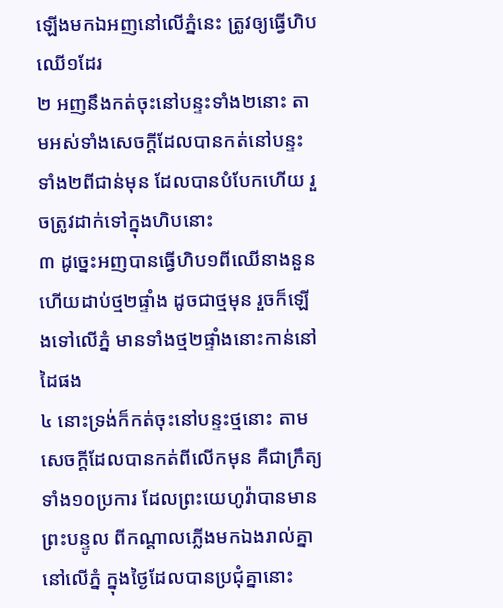ឡើងមកឯអញនៅលើភ្នំនេះ ត្រូវឲ្យធ្វើហិបឈើ១ដែរ
២ អញនឹងកត់ចុះនៅបន្ទះទាំង២នោះ តាមអស់ទាំងសេចក្តីដែលបានកត់នៅបន្ទះទាំង២ពីជាន់មុន ដែលបានបំបែកហើយ រួចត្រូវដាក់ទៅក្នុងហិបនោះ
៣ ដូច្នេះអញបានធ្វើហិប១ពីឈើនាងនួន ហើយដាប់ថ្ម២ផ្ទាំង ដូចជាថ្មមុន រួចក៏ឡើងទៅលើភ្នំ មានទាំងថ្ម២ផ្ទាំងនោះកាន់នៅដៃផង
៤ នោះទ្រង់ក៏កត់ចុះនៅបន្ទះថ្មនោះ តាមសេចក្តីដែលបានកត់ពីលើកមុន គឺជាក្រឹត្យទាំង១០ប្រការ ដែលព្រះយេហូវ៉ាបានមានព្រះបន្ទូល ពីកណ្តាលភ្លើងមកឯងរាល់គ្នា នៅលើភ្នំ ក្នុងថ្ងៃដែលបានប្រជុំគ្នានោះ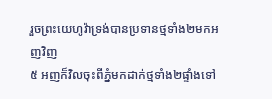រួចព្រះយេហូវ៉ាទ្រង់បានប្រទានថ្មទាំង២មកអញវិញ
៥ អញក៏វិលចុះពីភ្នំមកដាក់ថ្មទាំង២ផ្ទាំងទៅ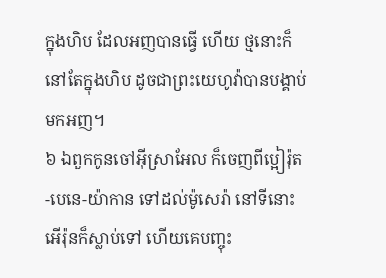ក្នុងហិប ដែលអញបានធ្វើ ហើយ ថ្មនោះក៏នៅតែក្នុងហិប ដូចជាព្រះយេហូវ៉ាបានបង្គាប់មកអញ។
៦ ឯពួកកូនចៅអ៊ីស្រាអែល ក៏ចេញពីប្អៀរ៉ុត-បេនេ-យ៉ាកាន ទៅដល់ម៉ូសេរ៉ា នៅទីនោះអើរ៉ុនក៏ស្លាប់ទៅ ហើយគេបញ្ចុះ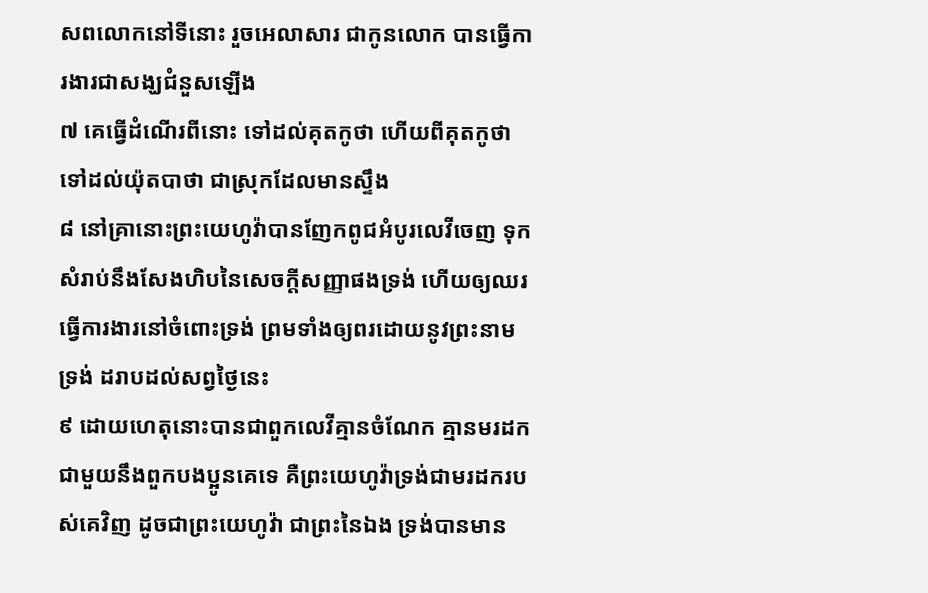សពលោកនៅទីនោះ រួចអេលាសារ ជាកូនលោក បានធ្វើការងារជាសង្ឃជំនួសឡើង
៧ គេធ្វើដំណើរពីនោះ ទៅដល់គុតកូថា ហើយពីគុតកូថាទៅដល់យ៉ុតបាថា ជាស្រុកដែលមានស្ទឹង
៨ នៅគ្រានោះព្រះយេហូវ៉ាបានញែកពូជអំបូរលេវីចេញ ទុកសំរាប់នឹងសែងហិបនៃសេចក្តីសញ្ញាផងទ្រង់ ហើយឲ្យឈរធ្វើការងារនៅចំពោះទ្រង់ ព្រមទាំងឲ្យពរដោយនូវព្រះនាមទ្រង់ ដរាបដល់សព្វថ្ងៃនេះ
៩ ដោយហេតុនោះបានជាពួកលេវីគ្មានចំណែក គ្មានមរដកជាមួយនឹងពួកបងប្អូនគេទេ គឺព្រះយេហូវ៉ាទ្រង់ជាមរដករបស់គេវិញ ដូចជាព្រះយេហូវ៉ា ជាព្រះនៃឯង ទ្រង់បានមាន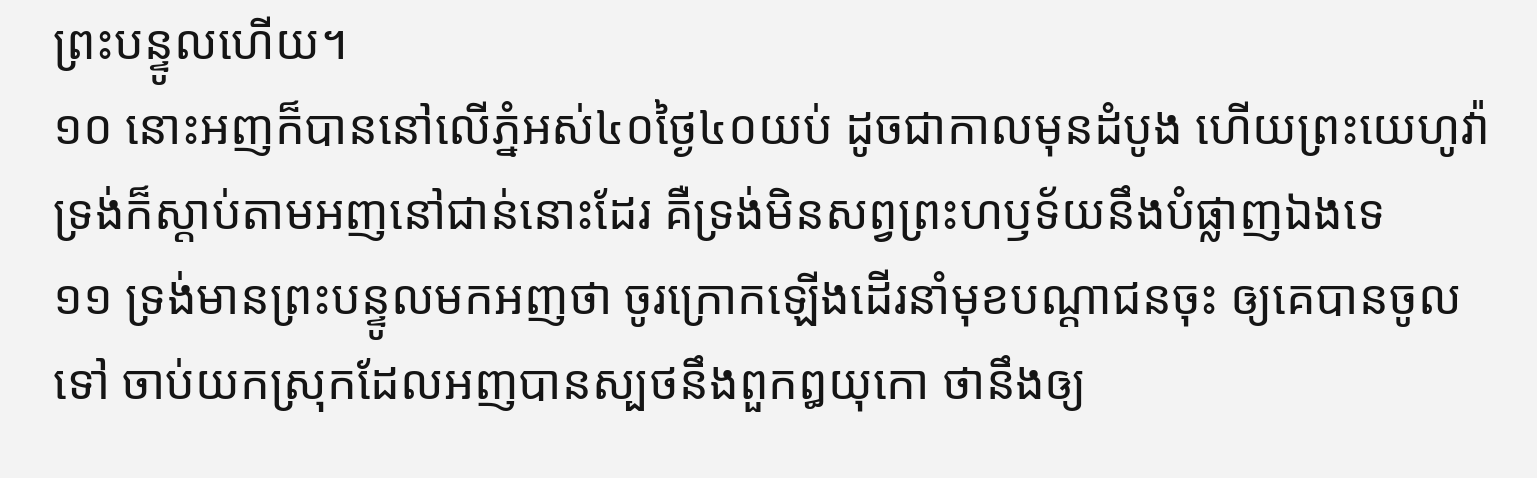ព្រះបន្ទូលហើយ។
១០ នោះអញក៏បាននៅលើភ្នំអស់៤០ថ្ងៃ៤០យប់ ដូចជាកាលមុនដំបូង ហើយព្រះយេហូវ៉ាទ្រង់ក៏ស្តាប់តាមអញនៅជាន់នោះដែរ គឺទ្រង់មិនសព្វព្រះហឫទ័យនឹងបំផ្លាញឯងទេ
១១ ទ្រង់មានព្រះបន្ទូលមកអញថា ចូរក្រោកឡើងដើរនាំមុខបណ្តាជនចុះ ឲ្យគេបានចូលទៅ ចាប់យកស្រុកដែលអញបានស្បថនឹងពួកឰយុកោ ថានឹងឲ្យ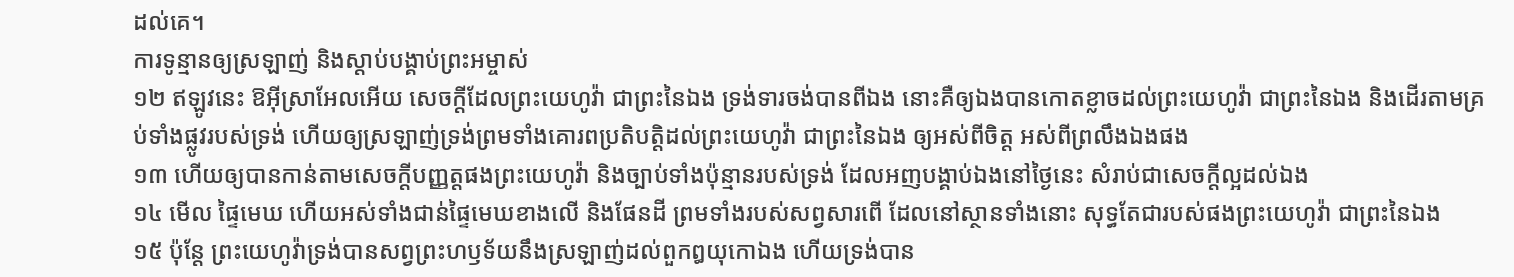ដល់គេ។
ការទូន្មានឲ្យស្រឡាញ់ និងស្តាប់បង្គាប់ព្រះអម្ចាស់
១២ ឥឡូវនេះ ឱអ៊ីស្រាអែលអើយ សេចក្តីដែលព្រះយេហូវ៉ា ជាព្រះនៃឯង ទ្រង់ទារចង់បានពីឯង នោះគឺឲ្យឯងបានកោតខ្លាចដល់ព្រះយេហូវ៉ា ជាព្រះនៃឯង និងដើរតាមគ្រប់ទាំងផ្លូវរបស់ទ្រង់ ហើយឲ្យស្រឡាញ់ទ្រង់ព្រមទាំងគោរពប្រតិបត្តិដល់ព្រះយេហូវ៉ា ជាព្រះនៃឯង ឲ្យអស់ពីចិត្ត អស់ពីព្រលឹងឯងផង
១៣ ហើយឲ្យបានកាន់តាមសេចក្តីបញ្ញត្តផងព្រះយេហូវ៉ា និងច្បាប់ទាំងប៉ុន្មានរបស់ទ្រង់ ដែលអញបង្គាប់ឯងនៅថ្ងៃនេះ សំរាប់ជាសេចក្តីល្អដល់ឯង
១៤ មើល ផ្ទៃមេឃ ហើយអស់ទាំងជាន់ផ្ទៃមេឃខាងលើ និងផែនដី ព្រមទាំងរបស់សព្វសារពើ ដែលនៅស្ថានទាំងនោះ សុទ្ធតែជារបស់ផងព្រះយេហូវ៉ា ជាព្រះនៃឯង
១៥ ប៉ុន្តែ ព្រះយេហូវ៉ាទ្រង់បានសព្វព្រះហឫទ័យនឹងស្រឡាញ់ដល់ពួកឰយុកោឯង ហើយទ្រង់បាន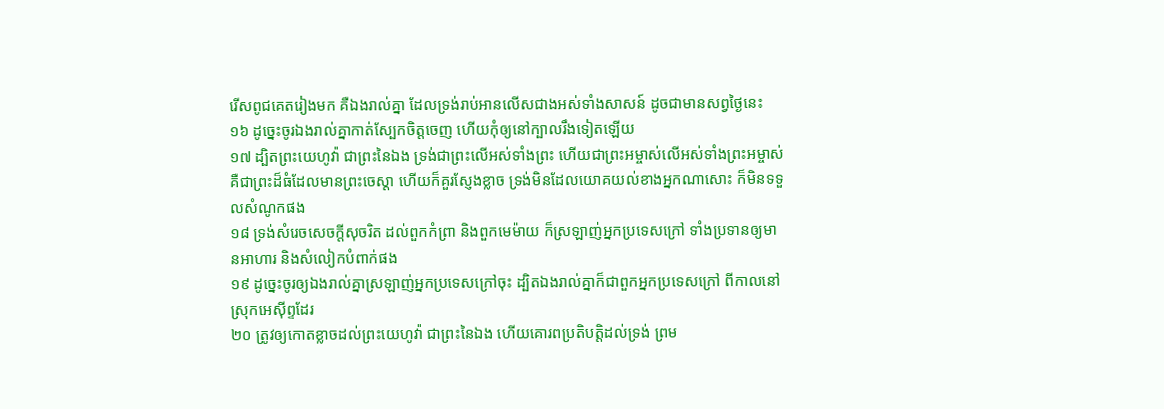រើសពូជគេតរៀងមក គឺឯងរាល់គ្នា ដែលទ្រង់រាប់អានលើសជាងអស់ទាំងសាសន៍ ដូចជាមានសព្វថ្ងៃនេះ
១៦ ដូច្នេះចូរឯងរាល់គ្នាកាត់ស្បែកចិត្តចេញ ហើយកុំឲ្យនៅក្បាលរឹងទៀតឡើយ
១៧ ដ្បិតព្រះយេហូវ៉ា ជាព្រះនៃឯង ទ្រង់ជាព្រះលើអស់ទាំងព្រះ ហើយជាព្រះអម្ចាស់លើអស់ទាំងព្រះអម្ចាស់ គឺជាព្រះដ៏ធំដែលមានព្រះចេស្តា ហើយក៏គួរស្ញែងខ្លាច ទ្រង់មិនដែលយោគយល់ខាងអ្នកណាសោះ ក៏មិនទទួលសំណូកផង
១៨ ទ្រង់សំរេចសេចក្តីសុចរិត ដល់ពួកកំព្រា និងពួកមេម៉ាយ ក៏ស្រឡាញ់អ្នកប្រទេសក្រៅ ទាំងប្រទានឲ្យមានអាហារ និងសំលៀកបំពាក់ផង
១៩ ដូច្នេះចូរឲ្យឯងរាល់គ្នាស្រឡាញ់អ្នកប្រទេសក្រៅចុះ ដ្បិតឯងរាល់គ្នាក៏ជាពួកអ្នកប្រទេសក្រៅ ពីកាលនៅស្រុកអេស៊ីព្ទដែរ
២០ ត្រូវឲ្យកោតខ្លាចដល់ព្រះយេហូវ៉ា ជាព្រះនៃឯង ហើយគោរពប្រតិបត្តិដល់ទ្រង់ ព្រម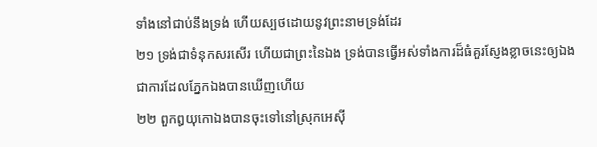ទាំងនៅជាប់នឹងទ្រង់ ហើយស្បថដោយនូវព្រះនាមទ្រង់ដែរ
២១ ទ្រង់ជាទំនុកសរសើរ ហើយជាព្រះនៃឯង ទ្រង់បានធ្វើអស់ទាំងការដ៏ធំគួរស្ញែងខ្លាចនេះឲ្យឯង ជាការដែលភ្នែកឯងបានឃើញហើយ
២២ ពួកឰយុកោឯងបានចុះទៅនៅស្រុកអេស៊ី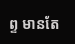ព្ទ មានតែ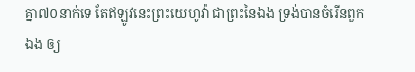គ្នា៧០នាក់ទេ តែឥឡូវនេះព្រះយេហូវ៉ា ជាព្រះនៃឯង ទ្រង់បានចំរើនពួកឯង ឲ្យ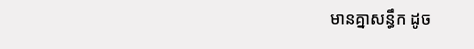មានគ្នាសន្ធឹក ដូច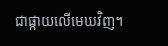ជាផ្កាយលើមេឃវិញ។